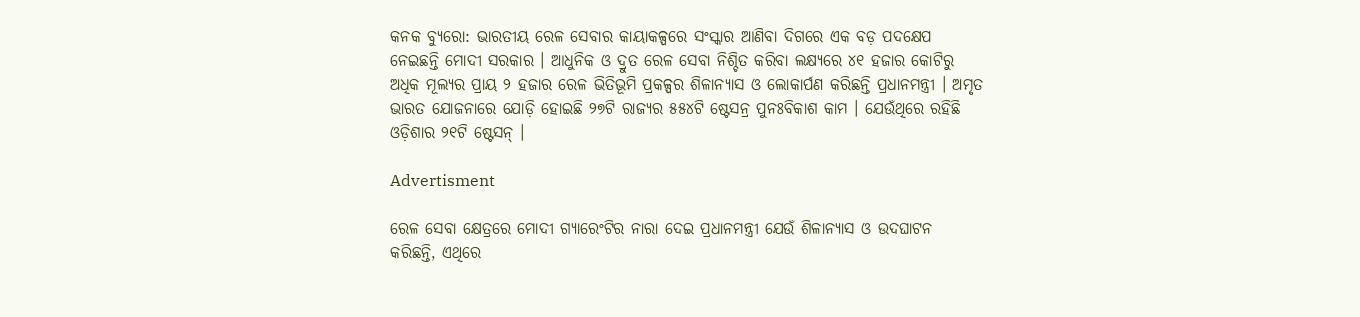କନକ ବ୍ୟୁରୋ: ଭାରତୀୟ ରେଳ ସେବାର କାୟାକଳ୍ପରେ ସଂସ୍କାର ଆଣିବା ଦିଗରେ ଏକ ବଡ଼ ପଦକ୍ଷେପ ନେଇଛନ୍ତି ମୋଦୀ ସରକାର । ଆଧୁନିକ ଓ ଦ୍ରୁତ ରେଳ ସେବା ନିଶ୍ଚିତ କରିବା ଲକ୍ଷ୍ୟରେ ୪୧ ହଜାର କୋଟିରୁ ଅଧିକ ମୂଲ୍ୟର ପ୍ରାୟ ୨ ହଜାର ରେଳ ଭିତିଭୂମି ପ୍ରକଳ୍ପର ଶିଳାନ୍ୟାସ ଓ ଲୋକାର୍ପଣ କରିଛନ୍ତି ପ୍ରଧାନମନ୍ତ୍ରୀ । ଅମୃତ ଭାରତ ଯୋଜନାରେ ଯୋଡ଼ି ହୋଇଛି ୨୭ଟି ରାଜ୍ୟର ୫୫୪ଟି ଷ୍ଟେସନ୍ର ପୁନଃବିକାଶ କାମ । ଯେଉଁଥିରେ ରହିଛି ଓଡ଼ିଶାର ୨୧ଟି ଷ୍ଟେସନ୍ ।

Advertisment

ରେଳ ସେବା କ୍ଷେତ୍ରରେ ମୋଦୀ ଗ୍ୟାରେଂଟିର ନାରା ଦେଇ ପ୍ରଧାନମନ୍ତ୍ରୀ ଯେଉଁ ଶିଳାନ୍ୟାସ ଓ ଉଦଘାଟନ କରିଛନ୍ତି, ଏଥିରେ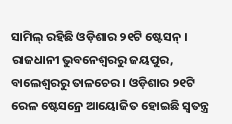ସାମିଲ୍ ରହିଛି ଓଡ଼ିଶାର ୨୧ଟି ଷ୍ଟେସନ୍ । ରାଜଧାନୀ ଭୁବନେଶ୍ୱରରୁ ଜୟପୁର, ବାଲେଶ୍ୱରରୁ ତାଳଚେର । ଓଡ଼ିଶାର ୨୧ଟି ରେଳ ଷ୍ଟେସନ୍ରେ ଆୟୋଜିତ ହୋଇଛି ସ୍ୱତନ୍ତ୍ର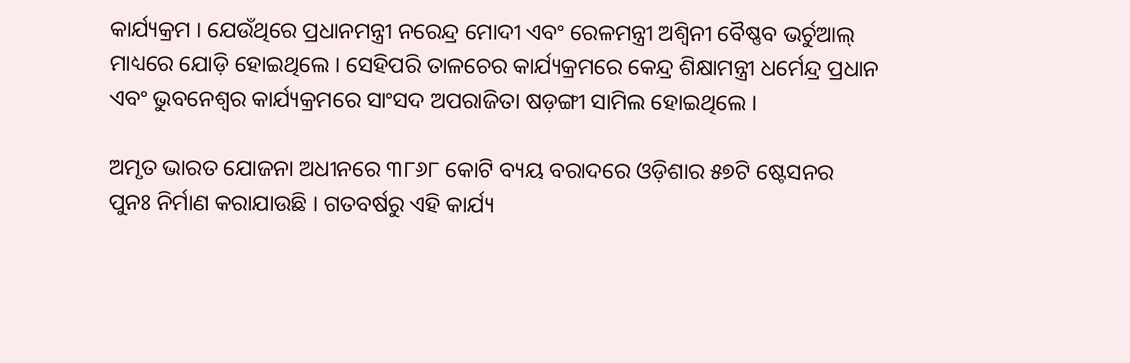କାର୍ଯ୍ୟକ୍ରମ । ଯେଉଁଥିରେ ପ୍ରଧାନମନ୍ତ୍ରୀ ନରେନ୍ଦ୍ର ମୋଦୀ ଏବଂ ରେଳମନ୍ତ୍ରୀ ଅଶ୍ୱିନୀ ବୈଷ୍ଣବ ଭର୍ଚୁଆଲ୍ ମାଧ୍ୟରେ ଯୋଡ଼ି ହୋଇଥିଲେ । ସେହିପରି ତାଳଚେର କାର୍ଯ୍ୟକ୍ରମରେ କେନ୍ଦ୍ର ଶିକ୍ଷାମନ୍ତ୍ରୀ ଧର୍ମେନ୍ଦ୍ର ପ୍ରଧାନ ଏବଂ ଭୁବନେଶ୍ୱର କାର୍ଯ୍ୟକ୍ରମରେ ସାଂସଦ ଅପରାଜିତା ଷଡ଼ଙ୍ଗୀ ସାମିଲ ହୋଇଥିଲେ ।

ଅମୃତ ଭାରତ ଯୋଜନା ଅଧୀନରେ ୩୮୬୮ କୋଟି ବ୍ୟୟ ବରାଦରେ ଓଡ଼ିଶାର ୫୭ଟି ଷ୍ଟେସନର ପୁନଃ ନିର୍ମାଣ କରାଯାଉଛି । ଗତବର୍ଷରୁ ଏହି କାର୍ଯ୍ୟ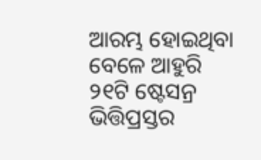ଆରମ୍ଭ ହୋଇଥିବା ବେଳେ ଆହୁରି ୨୧ଟି ଷ୍ଟେସନ୍ର ଭିତ୍ତିପ୍ରସ୍ତର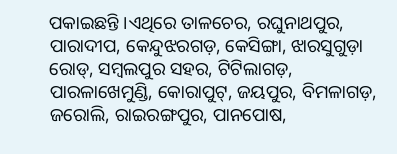ପକାଇଛନ୍ତି ।ଏଥିରେ ତାଳଚେର, ରଘୁନାଥପୁର, ପାରାଦୀପ, କେନ୍ଦୁଝରଗଡ଼, କେସିଙ୍ଗା, ଝାରସୁଗୁଡ଼ା ରୋଡ୍, ସମ୍ବଲପୁର ସହର, ଟିଟିଲାଗଡ଼, ପାରଳାଖେମୁଣ୍ଡି, କୋରାପୁଟ୍, ଜୟପୁର, ବିମଳାଗଡ଼, ଜରୋଲି, ରାଇରଙ୍ଗପୁର, ପାନପୋଷ,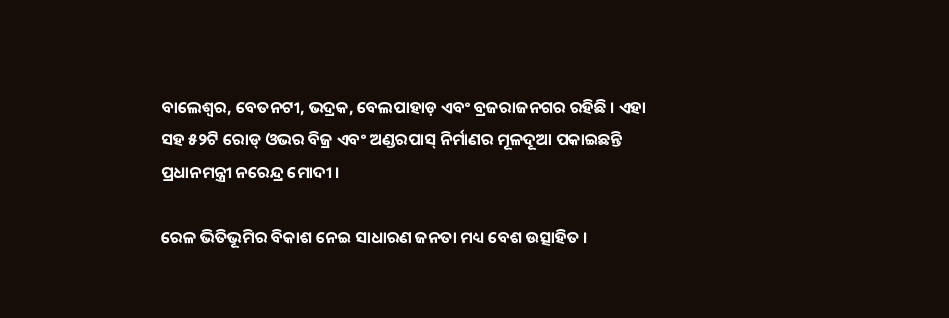ବାଲେଶ୍ୱର, ବେତନଟୀ, ଭଦ୍ରକ, ବେଲପାହାଡ଼ ଏବଂ ବ୍ରଜରାଜନଗର ରହିଛି । ଏହା ସହ ୫୨ଟି ରୋଡ୍ ଓଭର ବିଜ୍ର ଏବଂ ଅଣ୍ଡରପାସ୍ ନିର୍ମାଣର ମୂଳଦୂଆ ପକାଇଛନ୍ତି ପ୍ରଧାନମନ୍ତ୍ରୀ ନରେନ୍ଦ୍ର ମୋଦୀ ।

ରେଳ ଭିତିଭୂମିର ବିକାଶ ନେଇ ସାଧାରଣ ଜନତା ମଧ୍ୟ ବେଶ ଉତ୍ସାହିତ ।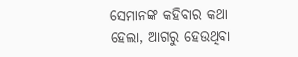ସେମାନଙ୍କ କହିବାର କଥା ହେଲା, ଆଗରୁ ହେଉଥିବା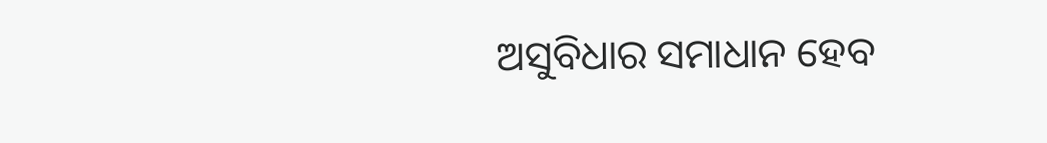ଅସୁବିଧାର ସମାଧାନ ହେବ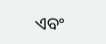ଏବଂ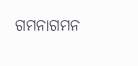ଗମନାଗମନ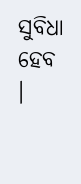ସୁବିଧା ହେବ ।